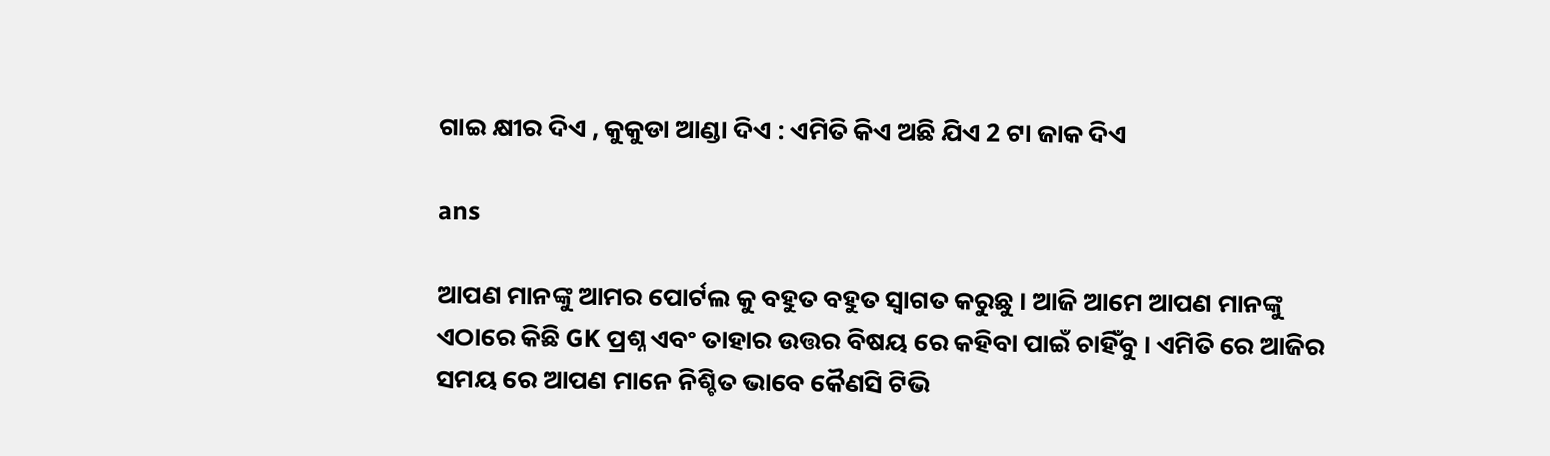ଗାଇ କ୍ଷୀର ଦିଏ , କୁକୁଡା ଆଣ୍ଡା ଦିଏ : ଏମିତି କିଏ ଅଛି ଯିଏ 2 ଟା ଜାକ ଦିଏ

ans

ଆପଣ ମାନଙ୍କୁ ଆମର ପୋର୍ଟଲ କୁ ବହୁତ ବହୁତ ସ୍ୱାଗତ କରୁଛୁ । ଆଜି ଆମେ ଆପଣ ମାନଙ୍କୁ ଏଠାରେ କିଛି GK ପ୍ରଶ୍ନ ଏବଂ ତାହାର ଉତ୍ତର ବିଷୟ ରେ କହିବା ପାଇଁ ଚାହିଁବୁ । ଏମିତି ରେ ଆଜିର ସମୟ ରେ ଆପଣ ମାନେ ନିଶ୍ଚିତ ଭାବେ କୈଣସି ଟିଭି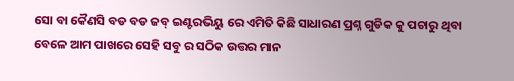ସୋ ବା କୈଣସି ବଡ ବଡ ଜବ୍ ଇଣ୍ଟରଭିୟୁ ରେ ଏମିତି କିଛି ସାଧାରଣ ପ୍ରଶ୍ନ ଗୁଡିକ କୁ ପଚାରୁ ଥିବା ବେଳେ ଆମ ପାଖରେ ସେହି ସବୁ ର ସଠିକ ଉତ୍ତର ମାନ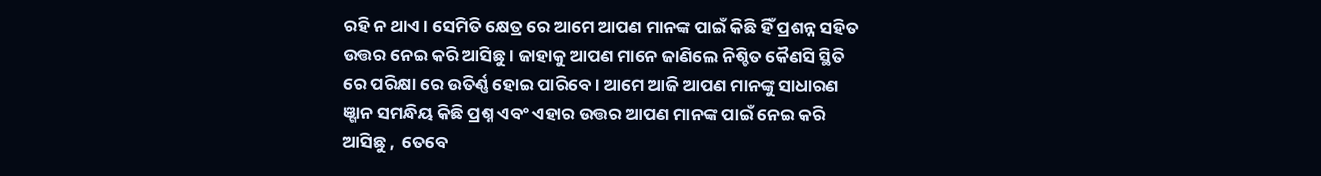ରହି ନ ଥାଏ । ସେମିତି କ୍ଷେତ୍ର ରେ ଆମେ ଆପଣ ମାନଙ୍କ ପାଇଁ କିଛି ହିଁ ପ୍ରଶନ୍ନ ସହିତ ଉତ୍ତର ନେଇ କରି ଆସିଛୁ । ଜାହାକୁ ଆପଣ ମାନେ ଜାଣିଲେ ନିଶ୍ଚିତ କୈଣସି ସ୍ଥିତି ରେ ପରିକ୍ଷା ରେ ଉତିର୍ଣ୍ଣ ହୋଇ ପାରିବେ । ଆମେ ଆଜି ଆପଣ ମାନଙ୍କୁ ସାଧାରଣ ଞ୍ଗାନ ସମନ୍ଧିୟ କିଛି ପ୍ରଶ୍ନ ଏବଂ ଏହାର ଉତ୍ତର ଆପଣ ମାନଙ୍କ ପାଇଁ ନେଇ କରି ଆସିଛୁ ,  ତେବେ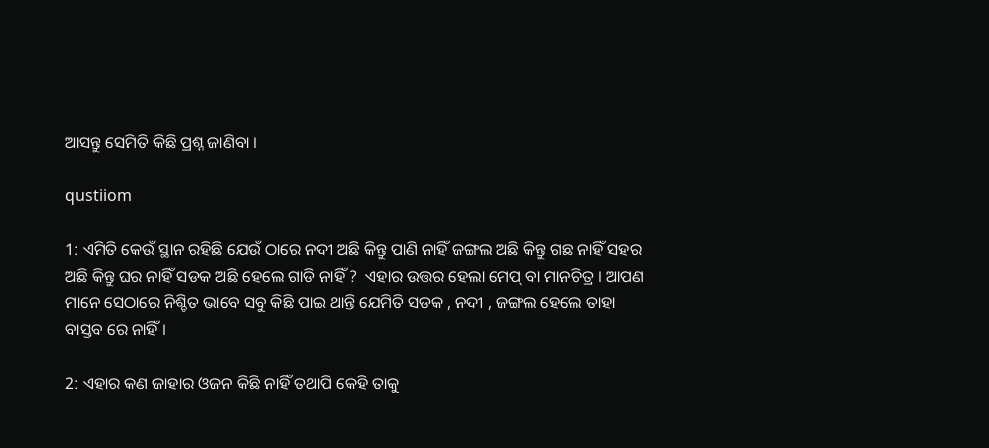ଆସନ୍ତୁ ସେମିତି କିଛି ପ୍ରଶ୍ନ ଜାଣିବା ।

qustiiom

1: ଏମିତି କେଉଁ ସ୍ଥାନ ରହିଛି ଯେଉଁ ଠାରେ ନଦୀ ଅଛି କିନ୍ତୁ ପାଣି ନାହିଁ ଜଙ୍ଗଲ ଅଛି କିନ୍ତୁ ଗଛ ନାହିଁ ସହର ଅଛି କିନ୍ତୁ ଘର ନାହିଁ ସଡକ ଅଛି ହେଲେ ଗାଡି ନାହିଁ ?  ଏହାର ଉତ୍ତର ହେଲା ମେପ୍ ବା ମାନଚିତ୍ର । ଆପଣ ମାନେ ସେଠାରେ ନିଶ୍ଚିତ ଭାବେ ସବୁ କିଛି ପାଇ ଥାନ୍ତି ଯେମିତି ସଡକ , ନଦୀ , ଜଙ୍ଗଲ ହେଲେ ତାହା ବାସ୍ତବ ରେ ନାହିଁ ।

2: ଏହାର କଣ ଜାହାର ଓଜନ କିଛି ନାହିଁ ତଥାପି କେହି ତାକୁ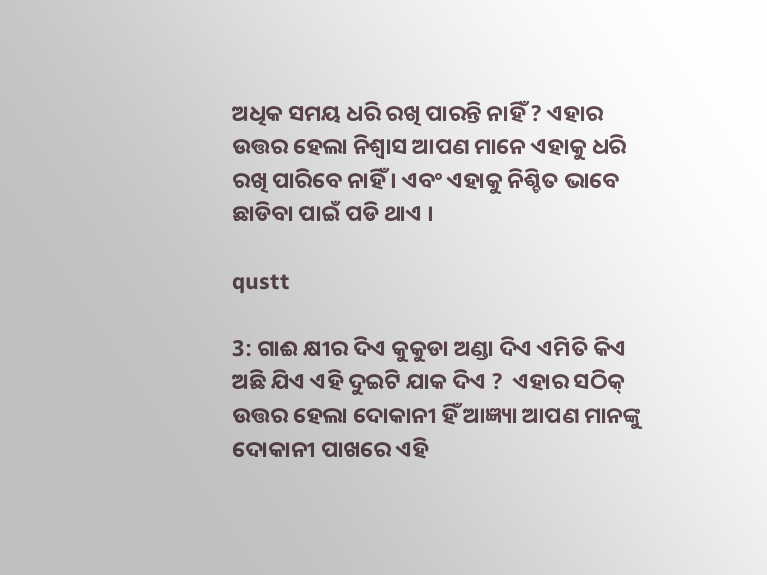ଅଧିକ ସମୟ ଧରି ରଖି ପାରନ୍ତି ନାହିଁ ? ଏହାର ଉତ୍ତର ହେଲା ନିଶ୍ୱାସ ଆପଣ ମାନେ ଏହାକୁ ଧରି ରଖି ପାରିବେ ନାହିଁ । ଏବଂ ଏହାକୁ ନିଶ୍ଚିତ ଭାବେ ଛାଡିବା ପାଇଁ ପଡି ଥାଏ ।

qustt

3: ଗାଈ କ୍ଷୀର ଦିଏ କୁକୁଡା ଅଣ୍ଡା ଦିଏ ଏମିତି କିଏ ଅଛି ଯିଏ ଏହି ଦୁଇଟି ଯାକ ଦିଏ ?  ଏହାର ସଠିକ୍ ଉତ୍ତର ହେଲା ଦୋକାନୀ ହିଁ ଆଜ୍ଞ୍ୟା ଆପଣ ମାନଙ୍କୁ ଦୋକାନୀ ପାଖରେ ଏହି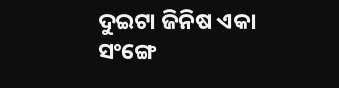ଦୁଇଟା ଜିନିଷ ଏକା ସଂଙ୍ଗେ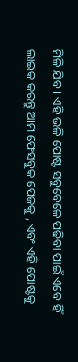ମିଳି ଯିବ । ଏହି ଭଳି ପୋଷ୍ଟ ସବୁବେଳେ ପଢିବା ପାଇଁ ଏବେ ହିଁ ଲାଇକ କରନ୍ତୁ ଆମ ଫେସବୁକ ପେଜକୁ , ଏବଂ ଏହି ପୋଷ୍ଟକୁ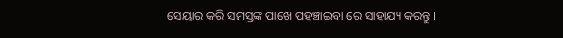ସେୟାର କରି ସମସ୍ତଙ୍କ ପାଖେ ପହଞ୍ଚାଇବା ରେ ସାହାଯ୍ୟ କରନ୍ତୁ ।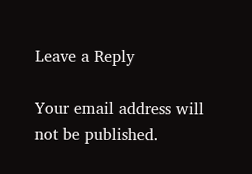Leave a Reply

Your email address will not be published.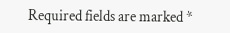Required fields are marked *